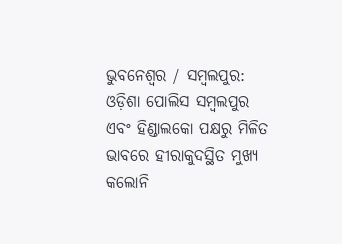ଭୁବନେଶ୍ୱର / ସମ୍ବଲପୁର: ଓଡ଼ିଶା ପୋଲିସ ସମ୍ବଲପୁର ଏବଂ ହିଣ୍ଡାଲକୋ ପକ୍ଷରୁ ମିଳିତ ଭାବରେ ହୀରାକୁଦସ୍ଥିତ ମୁଖ୍ୟ କଲୋନି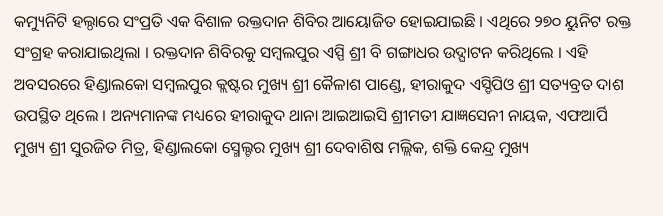କମ୍ୟୁନିଟି ହଲ୍ଠାରେ ସଂପ୍ରତି ଏକ ବିଶାଳ ରକ୍ତଦାନ ଶିବିର ଆୟୋଜିତ ହୋଇଯାଇଛି । ଏଥିରେ ୨୭୦ ୟୁନିଟ ରକ୍ତ ସଂଗ୍ରହ କରାଯାଇଥିଲା । ରକ୍ତଦାନ ଶିବିରକୁ ସମ୍ବଲପୁର ଏସ୍ପି ଶ୍ରୀ ବି ଗଙ୍ଗାଧର ଉଦ୍ଘାଟନ କରିଥିଲେ । ଏହି ଅବସରରେ ହିଣ୍ଡାଲକୋ ସମ୍ବଲପୁର କ୍ଲଷ୍ଟର ମୁଖ୍ୟ ଶ୍ରୀ କୈଳାଶ ପାଣ୍ଡେ, ହୀରାକୁଦ ଏସ୍ଡିପିଓ ଶ୍ରୀ ସତ୍ୟବ୍ରତ ଦାଶ ଉପସ୍ଥିତ ଥିଲେ । ଅନ୍ୟମାନଙ୍କ ମଧ୍ୟରେ ହୀରାକୁଦ ଥାନା ଆଇଆଇସି ଶ୍ରୀମତୀ ଯାଜ୍ଞସେନୀ ନାୟକ, ଏଫଆର୍ପି ମୁଖ୍ୟ ଶ୍ରୀ ସୁରଜିତ ମିତ୍ର, ହିଣ୍ଡାଲକୋ ସ୍ମେଲ୍ଟର ମୁଖ୍ୟ ଶ୍ରୀ ଦେବାଶିଷ ମଲ୍ଲିକ, ଶକ୍ତି କେନ୍ଦ୍ର ମୁଖ୍ୟ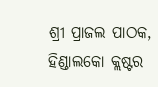ଶ୍ରୀ ପ୍ରାଜଲ ପାଠକ, ହିଣ୍ଡାଲକୋ କ୍ଲଷ୍ଟର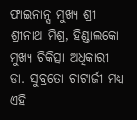ଫାଇନାନ୍ସ ମୁଖ୍ୟ ଶ୍ରୀ ଶ୍ରୀନାଥ ମିଶ୍ର, ହିଣ୍ଡାଲକୋ ମୁଖ୍ୟ ଚିକିତ୍ସା ଅଧିକାରୀ ଡା. ସୁବ୍ରତୋ ଚାଟାର୍ଜୀ ମଧ୍ୟ ଏହି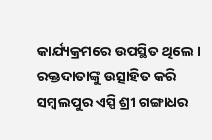କାର୍ଯ୍ୟକ୍ରମରେ ଉପସ୍ଥିତ ଥିଲେ ।
ରକ୍ତଦାତାଙ୍କୁ ଉତ୍ସାହିତ କରି ସମ୍ବଲପୁର ଏସ୍ପି ଶ୍ରୀ ଗଙ୍ଗାଧର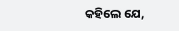କହିଲେ ଯେ,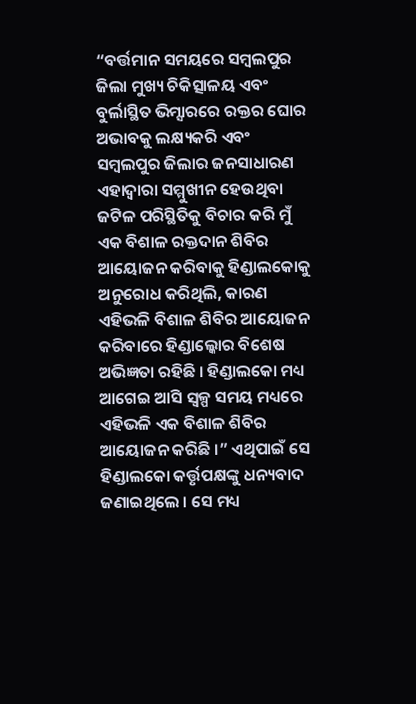“ବର୍ତ୍ତମାନ ସମୟରେ ସମ୍ବଲପୁର ଜିଲା ମୁଖ୍ୟ ଚିକିତ୍ସାଳୟ ଏବଂ ବୁର୍ଲାସ୍ଥିତ ଭିମ୍ସାରରେ ରକ୍ତର ଘୋର ଅଭାବକୁ ଲକ୍ଷ୍ୟକରି ଏବଂ ସମ୍ବଲପୁର ଜିଲାର ଜନସାଧାରଣ ଏହାଦ୍ୱାରା ସମ୍ମୁଖୀନ ହେଉଥିବା ଜଟିଳ ପରିସ୍ଥିତିକୁ ବିଚାର କରି ମୁଁ ଏକ ବିଶାଳ ରକ୍ତଦାନ ଶିବିର ଆୟୋଜନ କରିବାକୁ ହିଣ୍ଡାଲକୋକୁ ଅନୁରୋଧ କରିଥିଲି, କାରଣ ଏହିଭଳି ବିଶାଳ ଶିବିର ଆୟୋଜନ କରିବାରେ ହିଣ୍ଡାଲ୍କୋର ବିଶେଷ ଅଭିଜ୍ଞତା ରହିଛି । ହିଣ୍ଡାଲକୋ ମଧ୍ୟ ଆଗେଇ ଆସି ସ୍ୱଳ୍ପ ସମୟ ମଧ୍ୟରେ ଏହିଭଳି ଏକ ବିଶାଳ ଶିବିର ଆୟୋଜନ କରିଛି ।” ଏଥିପାଇଁ ସେ ହିଣ୍ଡାଲକୋ କର୍ତ୍ତୃପକ୍ଷଙ୍କୁ ଧନ୍ୟବାଦ ଜଣାଇଥିଲେ । ସେ ମଧ୍ୟ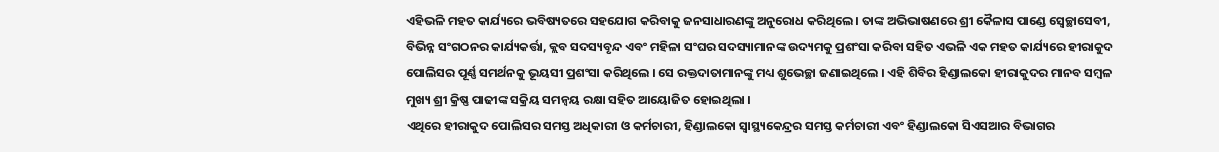ଏହିଭଳି ମହତ କାର୍ଯ୍ୟରେ ଭବିଷ୍ୟତରେ ସହଯୋଗ କରିବାକୁ ଜନସାଧାରଣଙ୍କୁ ଅନୁରୋଧ କରିଥିଲେ । ତାଙ୍କ ଅଭିଭାଷଣରେ ଶ୍ରୀ କୈଳାସ ପାଣ୍ଡେ ସ୍ୱେଚ୍ଛାସେବୀ, ବିଭିନ୍ନ ସଂଗଠନର କାର୍ଯ୍ୟକର୍ତ୍ତା, କ୍ଲବ ସଦସ୍ୟବୃନ୍ଦ ଏବଂ ମହିଳା ସଂଘର ସଦସ୍ୟାମାନଙ୍କ ଉଦ୍ୟମକୁ ପ୍ରଶଂସା କରିବା ସହିତ ଏଭଳି ଏକ ମହତ କାର୍ଯ୍ୟରେ ହୀରାକୁଦ ପୋଲିସର ପୂର୍ଣ୍ଣ ସମର୍ଥନକୁ ଭୂୟସୀ ପ୍ରଶଂସା କରିଥିଲେ । ସେ ରକ୍ତଦାତାମାନଙ୍କୁ ମଧ୍ୟ ଶୁଭେଚ୍ଛା ଜଣାଇଥିଲେ । ଏହି ଶିବିର ହିଣ୍ଡାଲକୋ ହୀରାକୁଦର ମାନବ ସମ୍ବଳ ମୁଖ୍ୟ ଶ୍ରୀ କ୍ରିଷ୍ଣ ପାଢୀଙ୍କ ସକ୍ରିୟ ସମନ୍ୱୟ ରକ୍ଷା ସହିତ ଆୟୋଜିତ ହୋଇଥିଲା ।
ଏଥିରେ ହୀରାକୁଦ ପୋଲିସର ସମସ୍ତ ଅଧିକାରୀ ଓ କର୍ମଚାରୀ, ହିଣ୍ଡାଲକୋ ସ୍ୱାସ୍ଥ୍ୟକେନ୍ଦ୍ରର ସମସ୍ତ କର୍ମଚାରୀ ଏବଂ ହିଣ୍ଡାଲକୋ ସିଏସଆର ବିଭାଗର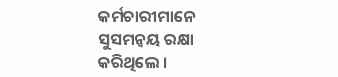କର୍ମଚାରୀମାନେ ସୁସମନ୍ୱୟ ରକ୍ଷା କରିଥିଲେ ।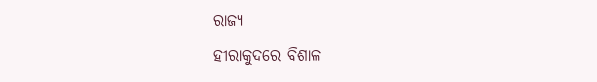ରାଜ୍ୟ
ହୀରାକୁଦରେ ବିଶାଳ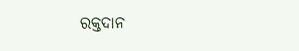ରକ୍ତଦାନ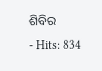ଶିବିର
- Hits: 834